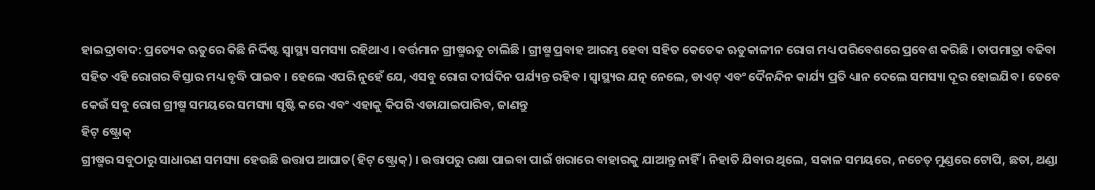ହାଇଦ୍ରାବାଦ: ପ୍ରତ୍ୟେକ ଋତୁରେ କିଛି ନିର୍ଦ୍ଦିଷ୍ଟ ସ୍ବାସ୍ଥ୍ୟ ସମସ୍ୟା ରହିଥାଏ । ବର୍ତ୍ତମାନ ଗ୍ରୀଷ୍ମଋତୁ ଚାଲିଛି । ଗ୍ରୀଷ୍ମ ପ୍ରବାହ ଆରମ୍ଭ ହେବା ସହିତ କେତେକ ଋତୁକାଳୀନ ରୋଗ ମଧ୍ୟ ପରିବେଶରେ ପ୍ରବେଶ କରିଛି । ତାପମାତ୍ରା ବଢିବା ସହିତ ଏହି ରୋଗର ବିସ୍ତାର ମଧ୍ୟ ବୃଦ୍ଧି ପାଇବ । ହେଲେ ଏପରି ନୁହେଁ ଯେ, ଏସବୁ ରୋଗ ଦୀର୍ଘଦିନ ପର୍ଯ୍ୟନ୍ତ ରହିବ । ସ୍ବାସ୍ଥ୍ୟର ଯତ୍ନ ନେଲେ, ଡାଏଟ୍ ଏବଂ ଦୈନନ୍ଦିନ କାର୍ଯ୍ୟ ପ୍ରତି ଧ୍ୟାନ ଦେଲେ ସମସ୍ୟା ଦୂର ହୋଇଯିବ । ତେବେ କେଉଁ ସବୁ ରୋଗ ଗ୍ରୀଷ୍ମ ସମୟରେ ସମସ୍ୟା ସୃଷ୍ଟି କରେ ଏବଂ ଏହାକୁ କିପରି ଏଡାଯାଇପାରିବ, ଜାଣନ୍ତୁ
ହିଟ୍ ଷ୍ଟ୍ରୋକ୍
ଗ୍ରୀଷ୍ମର ସବୁଠାରୁ ସାଧାରଣ ସମସ୍ୟା ହେଉଛି ଉତ୍ତାପ ଆଘାତ(ହିଟ୍ ଷ୍ଟ୍ରୋକ୍) । ଉତ୍ତାପରୁ ରକ୍ଷା ପାଇବା ପାଇଁ ଖରାରେ ବାହାରକୁ ଯାଆନ୍ତୁ ନାହିଁ । ନିହାତି ଯିବାର ଥିଲେ, ସକାଳ ସମୟରେ, ନଚେତ୍ ମୁଣ୍ଡରେ ଟୋପି, ଛତା, ଥଣ୍ଡା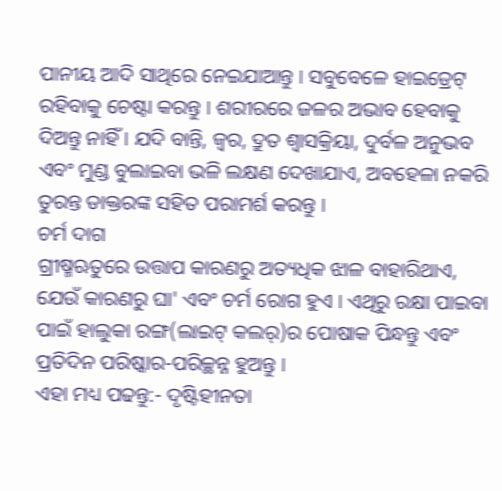ପାନୀୟ ଆଦି ସାଥିରେ ନେଇଯାଆନ୍ତୁ । ସବୁବେଳେ ହାଇଡ୍ରେଟ୍ ରହିବାକୁ ଚେଷ୍ଟା କରନ୍ତୁ । ଶରୀରରେ ଜଳର ଅଭାବ ହେବାକୁ ଦିଅନ୍ତୁ ନାହିଁ । ଯଦି ବାନ୍ତି, ଜ୍ୱର, ଦ୍ରୁତ ଶ୍ବାସକ୍ରିୟା, ଦୁର୍ବଳ ଅନୁଭବ ଏବଂ ମୁଣ୍ଡ ବୁଲାଇବା ଭଳି ଲକ୍ଷଣ ଦେଖାଯାଏ, ଅବହେଳା ନକରି ତୁରନ୍ତ ଡାକ୍ତରଙ୍କ ସହିତ ପରାମର୍ଶ କରନ୍ତୁ ।
ଚର୍ମ ଦାଗ
ଗ୍ରୀଷ୍ମଋତୁରେ ଉତ୍ତାପ କାରଣରୁ ଅତ୍ୟଧିକ ଝାଳ ବାହାରିଥାଏ, ଯେଉଁ କାରଣରୁ ଘା' ଏବଂ ଚର୍ମ ରୋଗ ହୁଏ । ଏଥିରୁ ରକ୍ଷା ପାଇବା ପାଇଁ ହାଲୁକା ରଙ୍ଗ(ଲାଇଟ୍ କଲର୍)ର ପୋଷାକ ପିନ୍ଧନ୍ତୁ ଏବଂ ପ୍ରତିଦିନ ପରିଷ୍କାର-ପରିଚ୍ଛନ୍ନ ହୁଅନ୍ତୁ ।
ଏହା ମଧ୍ୟ ପଢନ୍ତୁ:- ଦୃଷ୍ଟିହୀନତା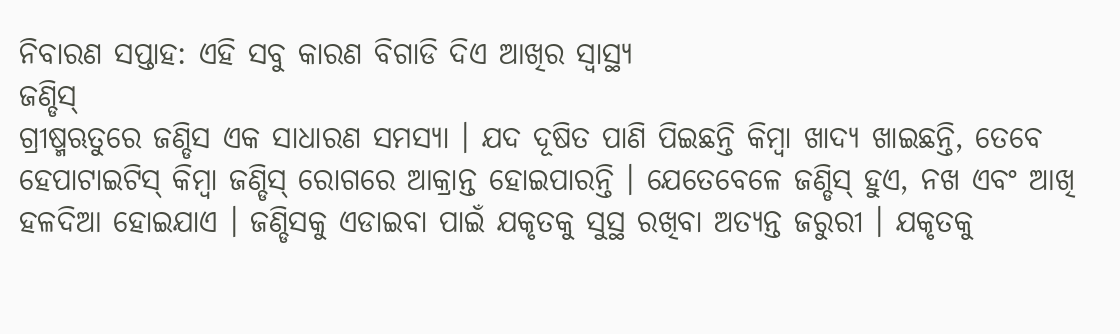ନିବାରଣ ସପ୍ତାହ: ଏହି ସବୁ କାରଣ ବିଗାଡି ଦିଏ ଆଖିର ସ୍ବାସ୍ଥ୍ୟ
ଜଣ୍ଡିସ୍
ଗ୍ରୀଷ୍ମଋତୁରେ ଜଣ୍ଡିସ ଏକ ସାଧାରଣ ସମସ୍ୟା । ଯଦ ଦୂଷିତ ପାଣି ପିଇଛନ୍ତି କିମ୍ବା ଖାଦ୍ୟ ଖାଇଛନ୍ତି, ତେବେ ହେପାଟାଇଟିସ୍ କିମ୍ବା ଜଣ୍ଡିସ୍ ରୋଗରେ ଆକ୍ରାନ୍ତ ହୋଇପାରନ୍ତି । ଯେତେବେଳେ ଜଣ୍ଡିସ୍ ହୁଏ, ନଖ ଏବଂ ଆଖି ହଳଦିଆ ହୋଇଯାଏ । ଜଣ୍ଡିସକୁ ଏଡାଇବା ପାଇଁ ଯକୃତକୁ ସୁସ୍ଥ ରଖିବା ଅତ୍ୟନ୍ତ ଜରୁରୀ । ଯକୃତକୁ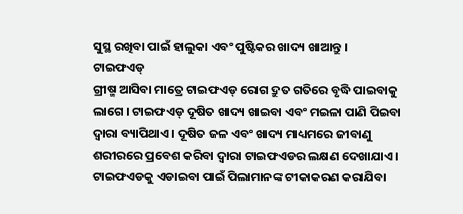ସୁସ୍ଥ ରଖିବା ପାଇଁ ହାଲୁକା ଏବଂ ପୁଷ୍ଟିକର ଖାଦ୍ୟ ଖାଆନ୍ତୁ ।
ଟାଇଫଏଡ୍
ଗ୍ରୀଷ୍ମ ଆସିବା ମାତ୍ରେ ଟାଇଫଏଡ୍ ରୋଗ ଦ୍ରୁତ ଗତିରେ ବୃଦ୍ଧି ପାଇବାକୁ ଲାଗେ । ଟାଇଫଏଡ୍ ଦୂଷିତ ଖାଦ୍ୟ ଖାଇବା ଏବଂ ମଇଳା ପାଣି ପିଇବା ଦ୍ବାରା ବ୍ୟାପିଥାଏ । ଦୂଷିତ ଜଳ ଏବଂ ଖାଦ୍ୟ ମାଧ୍ୟମରେ ଜୀବାଣୁ ଶରୀରରେ ପ୍ରବେଶ କରିବା ଦ୍ବାରା ଟାଇଫଏଡର ଲକ୍ଷଣ ଦେଖାଯାଏ । ଟାଇଫଏଡକୁ ଏଡାଇବା ପାଇଁ ପିଲାମାନଙ୍କ ଟୀକାକରଣ କରାଯିବା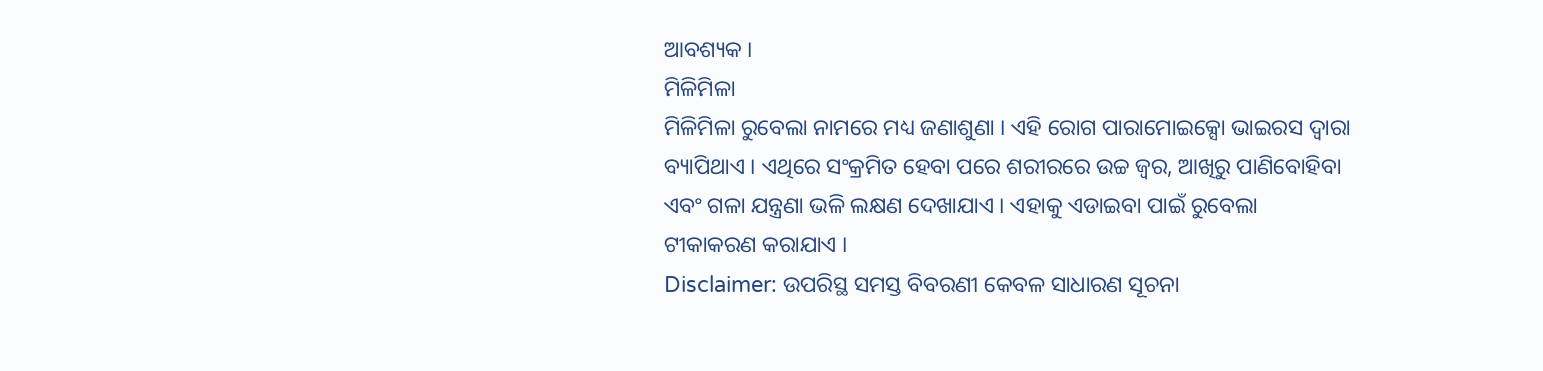ଆବଶ୍ୟକ ।
ମିଳିମିଳା
ମିଳିମିଳା ରୁବେଲା ନାମରେ ମଧ୍ୟ ଜଣାଶୁଣା । ଏହି ରୋଗ ପାରାମୋଇକ୍ସୋ ଭାଇରସ ଦ୍ୱାରା ବ୍ୟାପିଥାଏ । ଏଥିରେ ସଂକ୍ରମିତ ହେବା ପରେ ଶରୀରରେ ଉଚ୍ଚ ଜ୍ୱର, ଆଖିରୁ ପାଣିବୋହିବା ଏବଂ ଗଳା ଯନ୍ତ୍ରଣା ଭଳି ଲକ୍ଷଣ ଦେଖାଯାଏ । ଏହାକୁ ଏଡାଇବା ପାଇଁ ରୁବେଲା ଟୀକାକରଣ କରାଯାଏ ।
Disclaimer: ଉପରିସ୍ଥ ସମସ୍ତ ବିବରଣୀ କେବଳ ସାଧାରଣ ସୂଚନା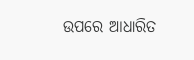ଉପରେ ଆଧାରିତ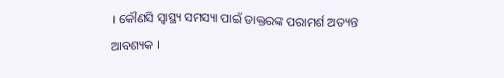। କୌଣସି ସ୍ବାସ୍ଥ୍ୟ ସମସ୍ୟା ପାଇଁ ଡାକ୍ତରଙ୍କ ପରାମର୍ଶ ଅତ୍ୟନ୍ତ ଆବଶ୍ୟକ ।